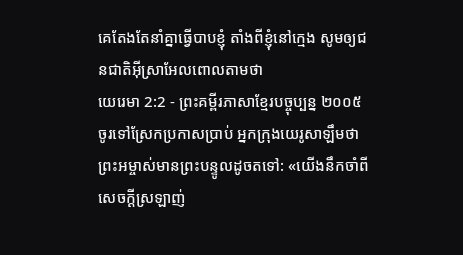គេតែងតែនាំគ្នាធ្វើបាបខ្ញុំ តាំងពីខ្ញុំនៅក្មេង សូមឲ្យជនជាតិអ៊ីស្រាអែលពោលតាមថា
យេរេមា 2:2 - ព្រះគម្ពីរភាសាខ្មែរបច្ចុប្បន្ន ២០០៥ ចូរទៅស្រែកប្រកាសប្រាប់ អ្នកក្រុងយេរូសាឡឹមថា ព្រះអម្ចាស់មានព្រះបន្ទូលដូចតទៅ: «យើងនឹកចាំពីសេចក្ដីស្រឡាញ់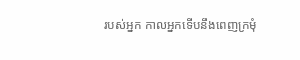របស់អ្នក កាលអ្នកទើបនឹងពេញក្រមុំ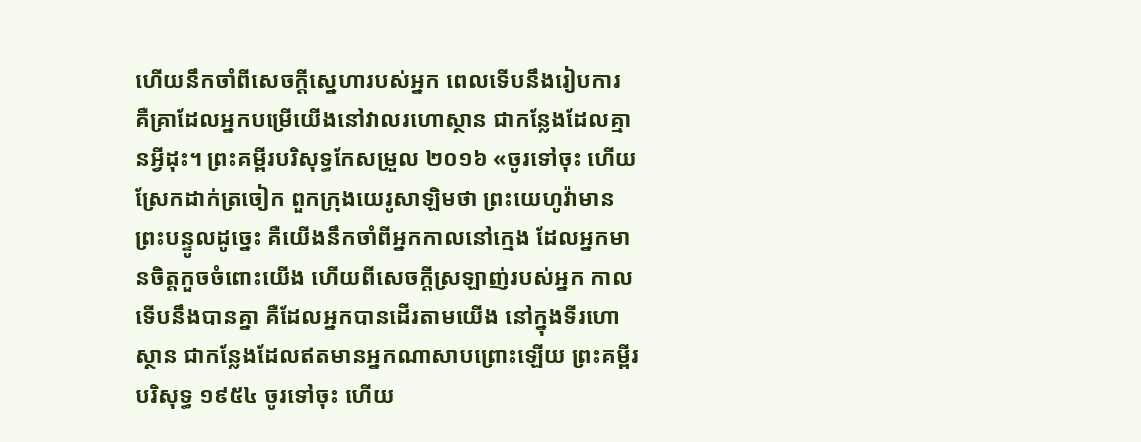ហើយនឹកចាំពីសេចក្ដីស្នេហារបស់អ្នក ពេលទើបនឹងរៀបការ គឺគ្រាដែលអ្នកបម្រើយើងនៅវាលរហោស្ថាន ជាកន្លែងដែលគ្មានអ្វីដុះ។ ព្រះគម្ពីរបរិសុទ្ធកែសម្រួល ២០១៦ «ចូរទៅចុះ ហើយស្រែកដាក់ត្រចៀក ពួកក្រុងយេរូសាឡិមថា ព្រះយេហូវ៉ាមានព្រះបន្ទូលដូច្នេះ គឺយើងនឹកចាំពីអ្នកកាលនៅក្មេង ដែលអ្នកមានចិត្តកួចចំពោះយើង ហើយពីសេចក្ដីស្រឡាញ់របស់អ្នក កាលទើបនឹងបានគ្នា គឺដែលអ្នកបានដើរតាមយើង នៅក្នុងទីរហោស្ថាន ជាកន្លែងដែលឥតមានអ្នកណាសាបព្រោះឡើយ ព្រះគម្ពីរបរិសុទ្ធ ១៩៥៤ ចូរទៅចុះ ហើយ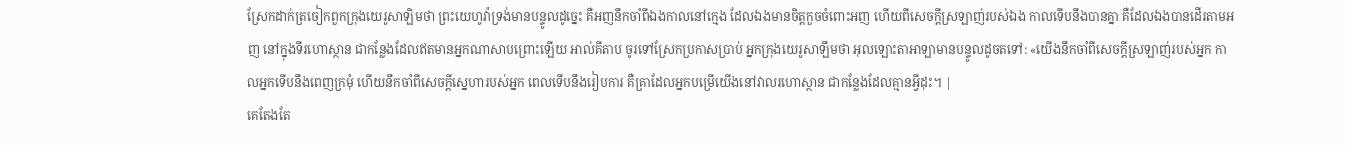ស្រែកដាក់ត្រចៀកពួកក្រុងយេរូសាឡិមថា ព្រះយេហូវ៉ាទ្រង់មានបន្ទូលដូច្នេះ គឺអញនឹកចាំពីឯងកាលនៅក្មេង ដែលឯងមានចិត្តកួចចំពោះអញ ហើយពីសេចក្ដីស្រឡាញ់របស់ឯង កាលទើបនឹងបានគ្នា គឺដែលឯងបានដើរតាមអញ នៅក្នុងទីរហោស្ថាន ជាកន្លែងដែលឥតមានអ្នកណាសាបព្រោះឡើយ អាល់គីតាប ចូរទៅស្រែកប្រកាសប្រាប់ អ្នកក្រុងយេរូសាឡឹមថា អុលឡោះតាអាឡាមានបន្ទូលដូចតទៅ: «យើងនឹកចាំពីសេចក្ដីស្រឡាញ់របស់អ្នក កាលអ្នកទើបនឹងពេញក្រមុំ ហើយនឹកចាំពីសេចក្ដីស្នេហារបស់អ្នក ពេលទើបនឹងរៀបការ គឺគ្រាដែលអ្នកបម្រើយើងនៅវាលរហោស្ថាន ជាកន្លែងដែលគ្មានអ្វីដុះ។ |
គេតែងតែ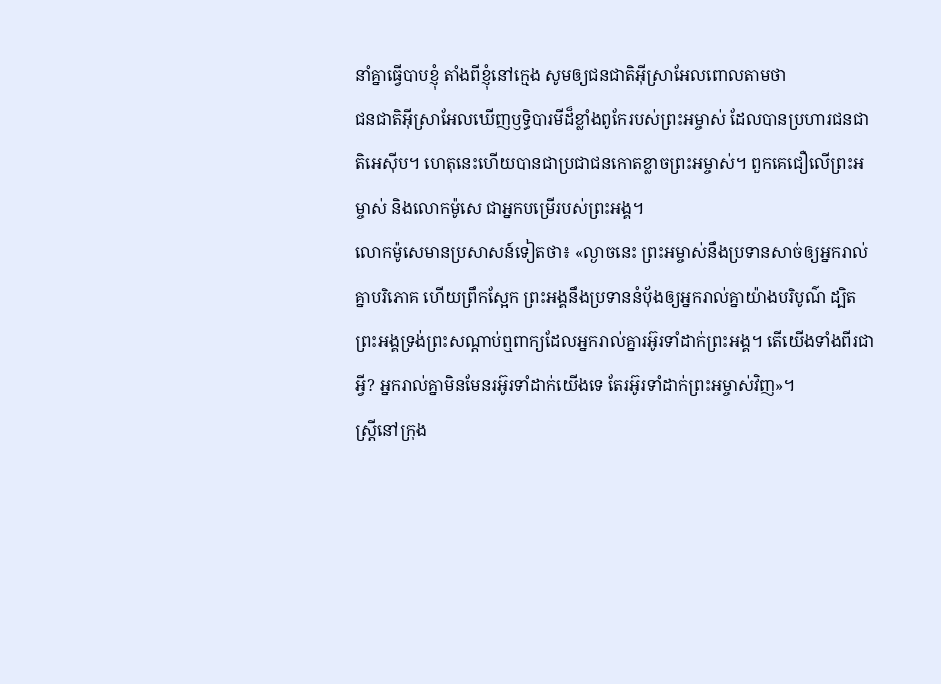នាំគ្នាធ្វើបាបខ្ញុំ តាំងពីខ្ញុំនៅក្មេង សូមឲ្យជនជាតិអ៊ីស្រាអែលពោលតាមថា
ជនជាតិអ៊ីស្រាអែលឃើញឫទ្ធិបារមីដ៏ខ្លាំងពូកែរបស់ព្រះអម្ចាស់ ដែលបានប្រហារជនជាតិអេស៊ីប។ ហេតុនេះហើយបានជាប្រជាជនកោតខ្លាចព្រះអម្ចាស់។ ពួកគេជឿលើព្រះអម្ចាស់ និងលោកម៉ូសេ ជាអ្នកបម្រើរបស់ព្រះអង្គ។
លោកម៉ូសេមានប្រសាសន៍ទៀតថា៖ «ល្ងាចនេះ ព្រះអម្ចាស់នឹងប្រទានសាច់ឲ្យអ្នករាល់គ្នាបរិភោគ ហើយព្រឹកស្អែក ព្រះអង្គនឹងប្រទាននំប៉័ងឲ្យអ្នករាល់គ្នាយ៉ាងបរិបូណ៌ ដ្បិតព្រះអង្គទ្រង់ព្រះសណ្ដាប់ឮពាក្យដែលអ្នករាល់គ្នារអ៊ូរទាំដាក់ព្រះអង្គ។ តើយើងទាំងពីរជាអ្វី? អ្នករាល់គ្នាមិនមែនរអ៊ូរទាំដាក់យើងទេ តែរអ៊ូរទាំដាក់ព្រះអម្ចាស់វិញ»។
ស្ត្រីនៅក្រុង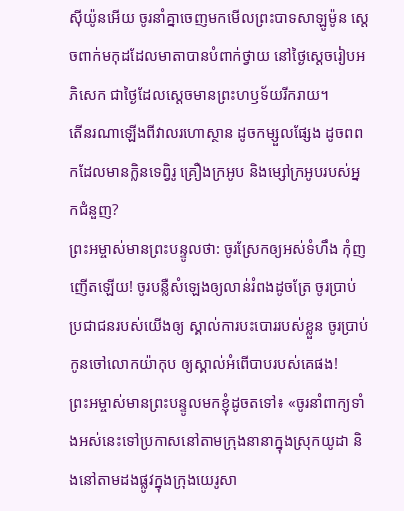ស៊ីយ៉ូនអើយ ចូរនាំគ្នាចេញមកមើលព្រះបាទសាឡូម៉ូន ស្ដេចពាក់មកុដដែលមាតាបានបំពាក់ថ្វាយ នៅថ្ងៃស្ដេចរៀបអភិសេក ជាថ្ងៃដែលស្ដេចមានព្រះហឫទ័យរីករាយ។
តើនរណាឡើងពីវាលរហោស្ថាន ដូចកម្សួលផ្សែង ដូចពពកដែលមានក្លិនទេព្វិរូ គ្រឿងក្រអូប និងម្សៅក្រអូបរបស់អ្នកជំនួញ?
ព្រះអម្ចាស់មានព្រះបន្ទូលថា: ចូរស្រែកឲ្យអស់ទំហឹង កុំញញើតឡើយ! ចូរបន្លឺសំឡេងឲ្យលាន់រំពងដូចត្រែ ចូរប្រាប់ប្រជាជនរបស់យើងឲ្យ ស្គាល់ការបះបោររបស់ខ្លួន ចូរប្រាប់កូនចៅលោកយ៉ាកុប ឲ្យស្គាល់អំពើបាបរបស់គេផង!
ព្រះអម្ចាស់មានព្រះបន្ទូលមកខ្ញុំដូចតទៅ៖ «ចូរនាំពាក្យទាំងអស់នេះទៅប្រកាសនៅតាមក្រុងនានាក្នុងស្រុកយូដា និងនៅតាមដងផ្លូវក្នុងក្រុងយេរូសា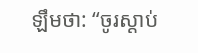ឡឹមថា: “ចូរស្ដាប់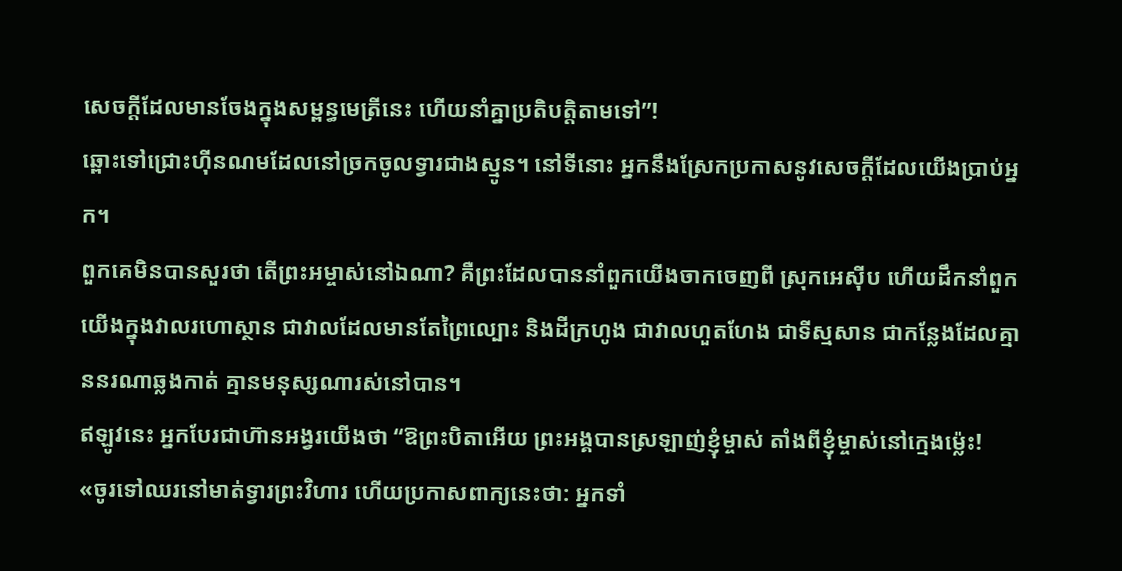សេចក្ដីដែលមានចែងក្នុងសម្ពន្ធមេត្រីនេះ ហើយនាំគ្នាប្រតិបត្តិតាមទៅ”!
ឆ្ពោះទៅជ្រោះហ៊ីនណមដែលនៅច្រកចូលទ្វារជាងស្មូន។ នៅទីនោះ អ្នកនឹងស្រែកប្រកាសនូវសេចក្ដីដែលយើងប្រាប់អ្នក។
ពួកគេមិនបានសួរថា តើព្រះអម្ចាស់នៅឯណា? គឺព្រះដែលបាននាំពួកយើងចាកចេញពី ស្រុកអេស៊ីប ហើយដឹកនាំពួកយើងក្នុងវាលរហោស្ថាន ជាវាលដែលមានតែព្រៃល្បោះ និងដីក្រហូង ជាវាលហួតហែង ជាទីស្មសាន ជាកន្លែងដែលគ្មាននរណាឆ្លងកាត់ គ្មានមនុស្សណារស់នៅបាន។
ឥឡូវនេះ អ្នកបែរជាហ៊ានអង្វរយើងថា “ឱព្រះបិតាអើយ ព្រះអង្គបានស្រឡាញ់ខ្ញុំម្ចាស់ តាំងពីខ្ញុំម្ចាស់នៅក្មេងម៉្លេះ!
«ចូរទៅឈរនៅមាត់ទ្វារព្រះវិហារ ហើយប្រកាសពាក្យនេះថា: អ្នកទាំ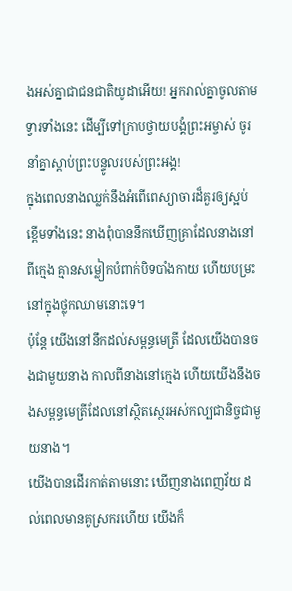ងអស់គ្នាជាជនជាតិយូដាអើយ! អ្នករាល់គ្នាចូលតាមទ្វារទាំងនេះ ដើម្បីទៅក្រាបថ្វាយបង្គំព្រះអម្ចាស់ ចូរនាំគ្នាស្ដាប់ព្រះបន្ទូលរបស់ព្រះអង្គ!
ក្នុងពេលនាងឈ្លក់នឹងអំពើពេស្យាចារដ៏គួរឲ្យស្អប់ខ្ពើមទាំងនេះ នាងពុំបាននឹកឃើញគ្រាដែលនាងនៅពីក្មេង គ្មានសម្លៀកបំពាក់បិទបាំងកាយ ហើយបម្រះនៅក្នុងថ្លុកឈាមនោះទេ។
ប៉ុន្តែ យើងនៅនឹកដល់សម្ពន្ធមេត្រី ដែលយើងបានចងជាមួយនាង កាលពីនាងនៅក្មេង ហើយយើងនឹងចងសម្ពន្ធមេត្រីដែលនៅស្ថិតស្ថេរអស់កល្បជានិច្ចជាមួយនាង។
យើងបានដើរកាត់តាមនោះ ឃើញនាងពេញវ័យ ដល់ពេលមានគូស្រករហើយ យើងក៏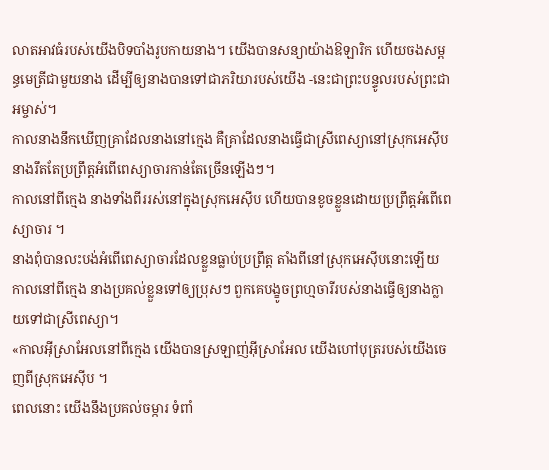លាតអាវធំរបស់យើងបិទបាំងរូបកាយនាង។ យើងបានសន្យាយ៉ាងឱឡារិក ហើយចងសម្ពន្ធមេត្រីជាមួយនាង ដើម្បីឲ្យនាងបានទៅជាភរិយារបស់យើង -នេះជាព្រះបន្ទូលរបស់ព្រះជាអម្ចាស់។
កាលនាងនឹកឃើញគ្រាដែលនាងនៅក្មេង គឺគ្រាដែលនាងធ្វើជាស្រីពេស្យានៅស្រុកអេស៊ីប នាងរឹតតែប្រព្រឹត្តអំពើពេស្យាចារកាន់តែច្រើនឡើងៗ។
កាលនៅពីក្មេង នាងទាំងពីររស់នៅក្នុងស្រុកអេស៊ីប ហើយបានខូចខ្លួនដោយប្រព្រឹត្តអំពើពេស្យាចារ ។
នាងពុំបានលះបង់អំពើពេស្យាចារដែលខ្លួនធ្លាប់ប្រព្រឹត្ត តាំងពីនៅស្រុកអេស៊ីបនោះឡើយ កាលនៅពីក្មេង នាងប្រគល់ខ្លួនទៅឲ្យប្រុសៗ ពួកគេបង្ខូចព្រហ្មចារីរបស់នាងធ្វើឲ្យនាងក្លាយទៅជាស្រីពេស្យា។
«កាលអ៊ីស្រាអែលនៅពីក្មេង យើងបានស្រឡាញ់អ៊ីស្រាអែល យើងហៅបុត្ររបស់យើងចេញពីស្រុកអេស៊ីប ។
ពេលនោះ យើងនឹងប្រគល់ចម្ការ ទំពាំ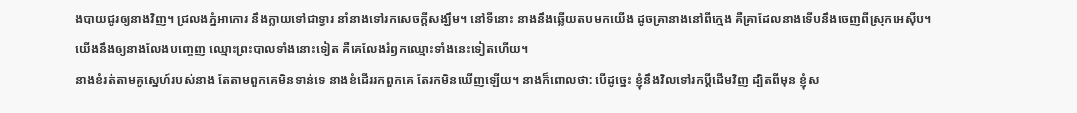ងបាយជូរឲ្យនាងវិញ។ ជ្រលងភ្នំអាកោរ នឹងក្លាយទៅជាទ្វារ នាំនាងទៅរកសេចក្ដីសង្ឃឹម។ នៅទីនោះ នាងនឹងឆ្លើយតបមកយើង ដូចគ្រានាងនៅពីក្មេង គឺគ្រាដែលនាងទើបនឹងចេញពីស្រុកអេស៊ីប។
យើងនឹងឲ្យនាងលែងបញ្ចេញ ឈ្មោះព្រះបាលទាំងនោះទៀត គឺគេលែងរំឭកឈ្មោះទាំងនេះទៀតហើយ។
នាងខំរត់តាមគូស្នេហ៍របស់នាង តែតាមពួកគេមិនទាន់ទេ នាងខំដើររកពួកគេ តែរកមិនឃើញឡើយ។ នាងក៏ពោលថា: បើដូច្នេះ ខ្ញុំនឹងវិលទៅរកប្ដីដើមវិញ ដ្បិតពីមុន ខ្ញុំស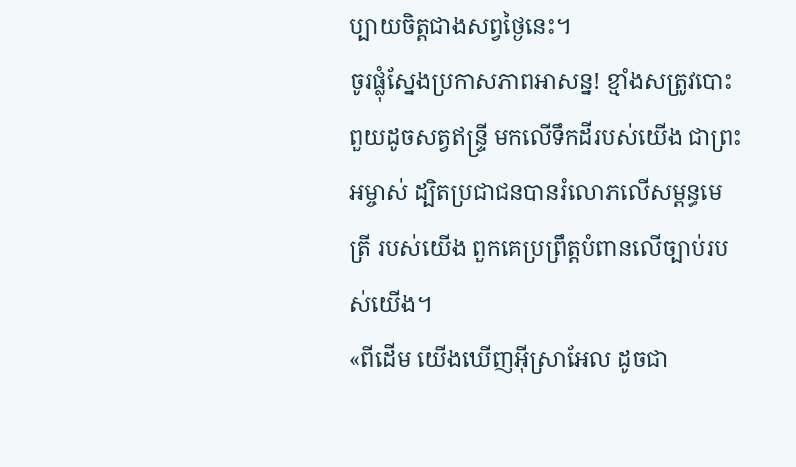ប្បាយចិត្តជាងសព្វថ្ងៃនេះ។
ចូរផ្លុំស្នែងប្រកាសភាពអាសន្ន! ខ្មាំងសត្រូវបោះពួយដូចសត្វឥន្ទ្រី មកលើទឹកដីរបស់យើង ជាព្រះអម្ចាស់ ដ្បិតប្រជាជនបានរំលោភលើសម្ពន្ធមេត្រី របស់យើង ពួកគេប្រព្រឹត្តបំពានលើច្បាប់របស់យើង។
«ពីដើម យើងឃើញអ៊ីស្រាអែល ដូចជា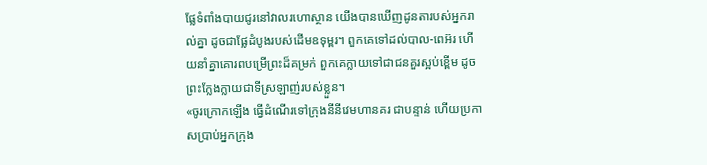ផ្លែទំពាំងបាយជូរនៅវាលរហោស្ថាន យើងបានឃើញដូនតារបស់អ្នករាល់គ្នា ដូចជាផ្លែដំបូងរបស់ដើមឧទុម្ពរ។ ពួកគេទៅដល់បាល-ពេអ៊រ ហើយនាំគ្នាគោរពបម្រើព្រះដ៏គម្រក់ ពួកគេក្លាយទៅជាជនគួរស្អប់ខ្ពើម ដូចព្រះក្លែងក្លាយជាទីស្រឡាញ់របស់ខ្លួន។
«ចូរក្រោកឡើង ធ្វើដំណើរទៅក្រុងនីនីវេមហានគរ ជាបន្ទាន់ ហើយប្រកាសប្រាប់អ្នកក្រុង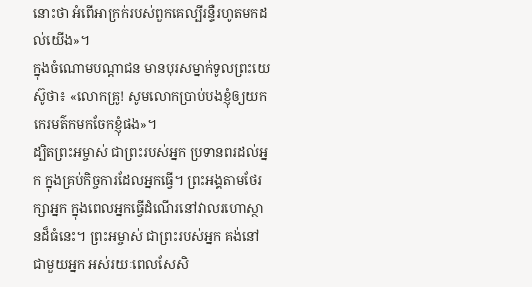នោះថា អំពើអាក្រក់របស់ពួកគេល្បីរន្ទឺរហូតមកដល់យើង»។
ក្នុងចំណោមបណ្ដាជន មានបុរសម្នាក់ទូលព្រះយេស៊ូថា៖ «លោកគ្រូ! សូមលោកប្រាប់បងខ្ញុំឲ្យយកកេរមត៌កមកចែកខ្ញុំផង»។
ដ្បិតព្រះអម្ចាស់ ជាព្រះរបស់អ្នក ប្រទានពរដល់អ្នក ក្នុងគ្រប់កិច្ចការដែលអ្នកធ្វើ។ ព្រះអង្គតាមថែរក្សាអ្នក ក្នុងពេលអ្នកធ្វើដំណើរនៅវាលរហោស្ថានដ៏ធំនេះ។ ព្រះអម្ចាស់ ជាព្រះរបស់អ្នក គង់នៅជាមួយអ្នក អស់រយៈពេលសែសិ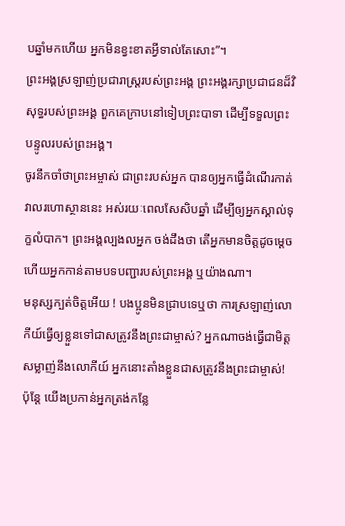បឆ្នាំមកហើយ អ្នកមិនខ្វះខាតអ្វីទាល់តែសោះ”។
ព្រះអង្គស្រឡាញ់ប្រជារាស្ត្ររបស់ព្រះអង្គ ព្រះអង្គរក្សាប្រជាជនដ៏វិសុទ្ធរបស់ព្រះអង្គ ពួកគេក្រាបនៅទៀបព្រះបាទា ដើម្បីទទួលព្រះបន្ទូលរបស់ព្រះអង្គ។
ចូរនឹកចាំថាព្រះអម្ចាស់ ជាព្រះរបស់អ្នក បានឲ្យអ្នកធ្វើដំណើរកាត់វាលរហោស្ថាននេះ អស់រយៈពេលសែសិបឆ្នាំ ដើម្បីឲ្យអ្នកស្គាល់ទុក្ខលំបាក។ ព្រះអង្គល្បងលអ្នក ចង់ដឹងថា តើអ្នកមានចិត្តដូចម្ដេច ហើយអ្នកកាន់តាមបទបញ្ជារបស់ព្រះអង្គ ឬយ៉ាងណា។
មនុស្សក្បត់ចិត្តអើយ ! បងប្អូនមិនជ្រាបទេឬថា ការស្រឡាញ់លោកីយ៍ធ្វើឲ្យខ្លួនទៅជាសត្រូវនឹងព្រះជាម្ចាស់? អ្នកណាចង់ធ្វើជាមិត្តសម្លាញ់នឹងលោកីយ៍ អ្នកនោះតាំងខ្លួនជាសត្រូវនឹងព្រះជាម្ចាស់!
ប៉ុន្តែ យើងប្រកាន់អ្នកត្រង់កន្លែ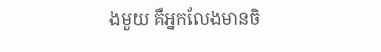ងមួយ គឺអ្នកលែងមានចិ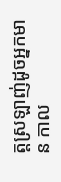ត្តស្រឡាញ់ដូចអ្នកមាន កាល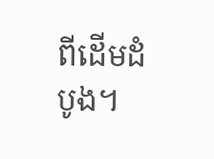ពីដើមដំបូង។